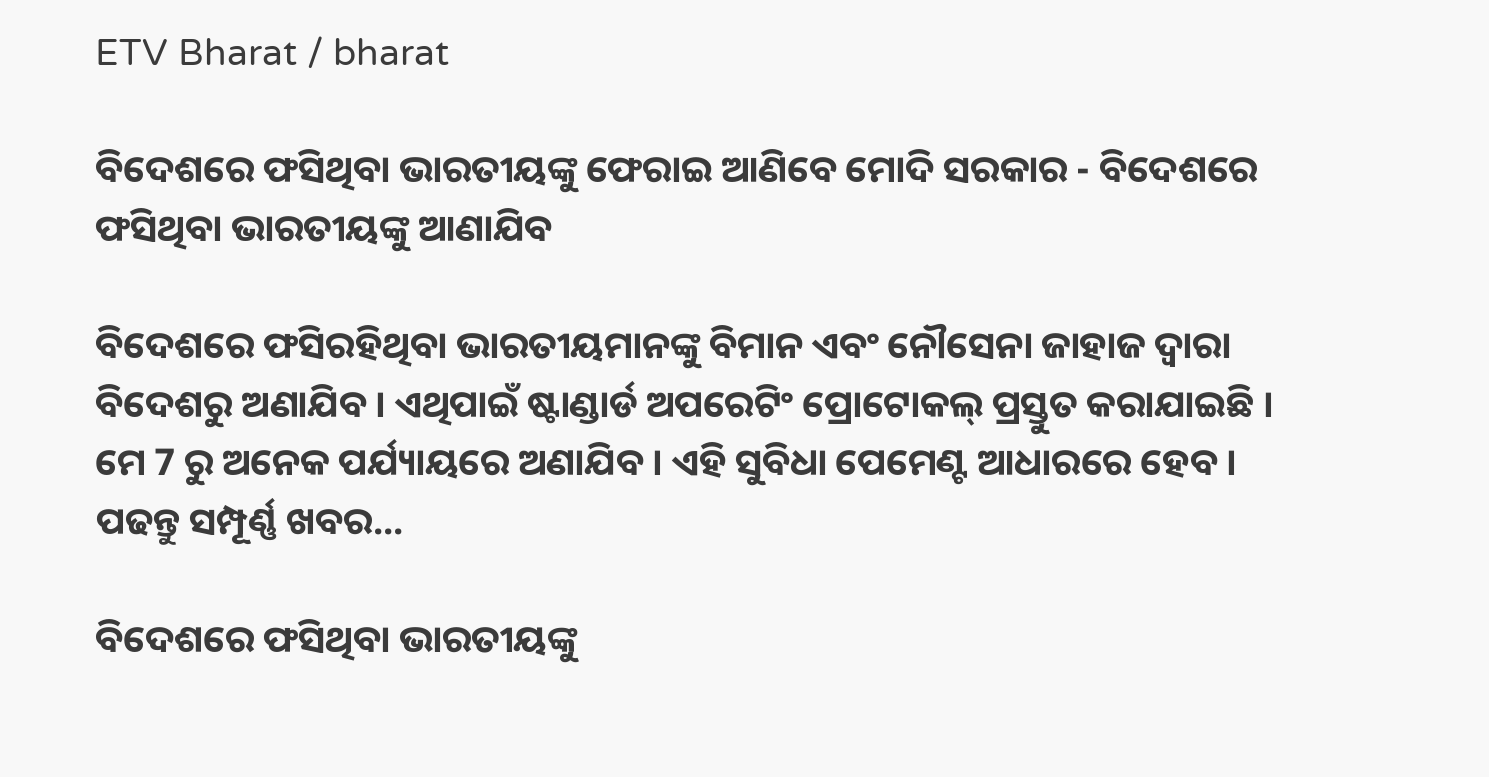ETV Bharat / bharat

ବିଦେଶରେ ଫସିଥିବା ଭାରତୀୟଙ୍କୁ ଫେରାଇ ଆଣିବେ ମୋଦି ସରକାର - ବିଦେଶରେ ଫସିଥିବା ଭାରତୀୟଙ୍କୁ ଆଣାଯିବ

ବିଦେଶରେ ଫସିରହିଥିବା ଭାରତୀୟମାନଙ୍କୁ ବିମାନ ଏବଂ ନୌସେନା ଜାହାଜ ଦ୍ବାରା ବିଦେଶରୁ ଅଣାଯିବ । ଏଥିପାଇଁ ଷ୍ଟାଣ୍ଡାର୍ଡ ଅପରେଟିଂ ପ୍ରୋଟୋକଲ୍ ପ୍ରସ୍ତୁତ କରାଯାଇଛି । ମେ 7 ରୁ ଅନେକ ପର୍ଯ୍ୟାୟରେ ଅଣାଯିବ । ଏହି ସୁବିଧା ପେମେଣ୍ଟ ଆଧାରରେ ହେବ । ପଢନ୍ତୁ ସମ୍ପୂର୍ଣ୍ଣ ଖବର...

ବିଦେଶରେ ଫସିଥିବା ଭାରତୀୟଙ୍କୁ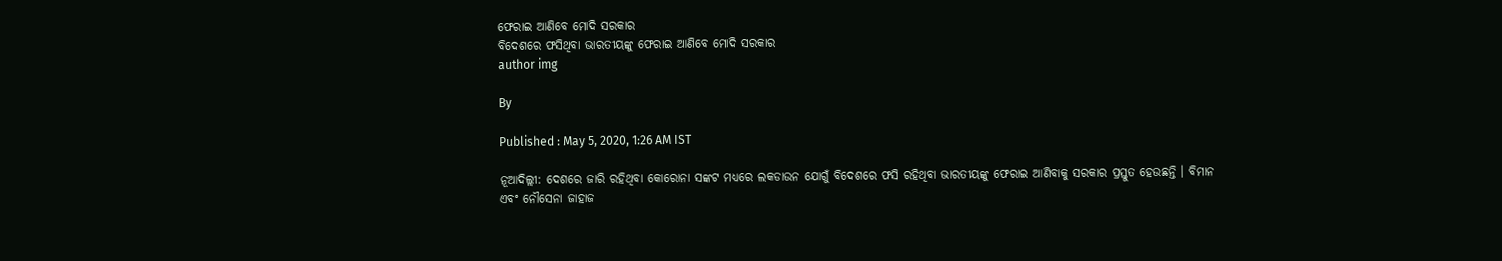ଫେରାଇ ଆଣିବେ ମୋଦି ସରକାର
ବିଦେଶରେ ଫସିଥିବା ଭାରତୀୟଙ୍କୁ ଫେରାଇ ଆଣିବେ ମୋଦି ସରକାର
author img

By

Published : May 5, 2020, 1:26 AM IST

ନୂଆଦିଲ୍ଲୀ: ଦେଶରେ ଜାରି ରହିଥିବା କୋରୋନା ସଙ୍କଟ ମଧ୍ୟରେ ଲକଡାଉନ ଯୋଗୁଁ ବିଦେଶରେ ଫସି ରହିଥିବା ଭାରତୀୟଙ୍କୁ ଫେରାଇ ଆଣିବାକୁ ସରକାର ପ୍ରସ୍ତୁତ ହେଉଛନ୍ତି । ବିମାନ ଏବଂ ନୌସେନା ଜାହାଜ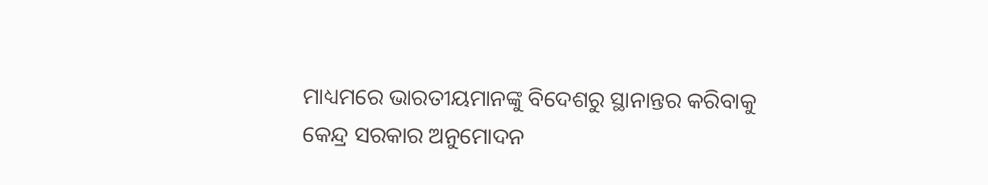ମାଧ୍ୟମରେ ଭାରତୀୟମାନଙ୍କୁ ବିଦେଶରୁ ସ୍ଥାନାନ୍ତର କରିବାକୁ କେନ୍ଦ୍ର ସରକାର ଅନୁମୋଦନ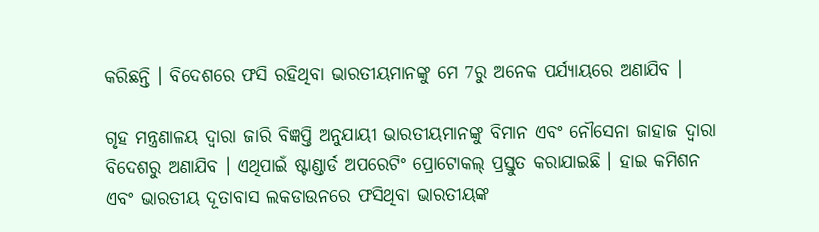କରିଛନ୍ତି । ବିଦେଶରେ ଫସି ରହିଥିବା ଭାରତୀୟମାନଙ୍କୁ ମେ 7ରୁ ଅନେକ ପର୍ଯ୍ୟାୟରେ ଅଣାଯିବ ।

ଗୃହ ମନ୍ତ୍ରଣାଳୟ ଦ୍ବାରା ଜାରି ବିଜ୍ଞପ୍ତି ଅନୁଯାୟୀ ଭାରତୀୟମାନଙ୍କୁ ବିମାନ ଏବଂ ନୌସେନା ଜାହାଜ ଦ୍ବାରା ବିଦେଶରୁ ଅଣାଯିବ । ଏଥିପାଇଁ ଷ୍ଟାଣ୍ଡାର୍ଡ ଅପରେଟିଂ ପ୍ରୋଟୋକଲ୍ ପ୍ରସ୍ତୁତ କରାଯାଇଛି । ହାଇ କମିଶନ ଏବଂ ଭାରତୀୟ ଦୂତାବାସ ଲକଡାଉନରେ ଫସିଥିବା ଭାରତୀୟଙ୍କ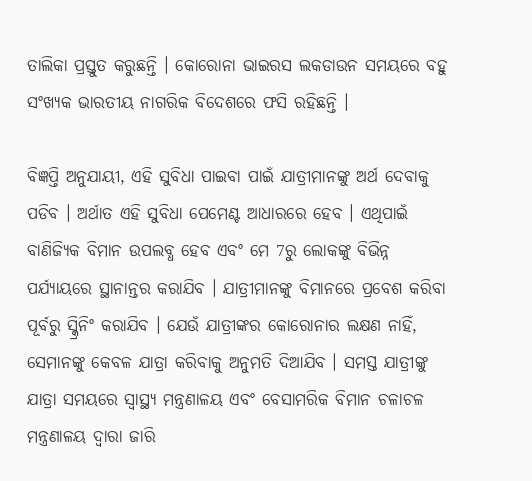ତାଲିକା ପ୍ରସ୍ତୁତ କରୁଛନ୍ତି । କୋରୋନା ଭାଇରସ ଲକଡାଉନ ସମୟରେ ବହୁ ସଂଖ୍ୟକ ଭାରତୀୟ ନାଗରିକ ବିଦେଶରେ ଫସି ରହିଛନ୍ତି ।

ବିଜ୍ଞପ୍ତି ଅନୁଯାୟୀ, ଏହି ସୁବିଧା ପାଇବା ପାଇଁ ଯାତ୍ରୀମାନଙ୍କୁ ଅର୍ଥ ଦେବାକୁ ପଡିବ । ଅର୍ଥାତ ଏହି ସୁବିଧା ପେମେଣ୍ଟ ଆଧାରରେ ହେବ । ଏଥିପାଇଁ ବାଣିଜ୍ୟିକ ବିମାନ ଉପଲବ୍ଧ ହେବ ଏବଂ ମେ 7ରୁ ଲୋକଙ୍କୁ ବିଭିନ୍ନ ପର୍ଯ୍ୟାୟରେ ସ୍ଥାନାନ୍ତର କରାଯିବ । ଯାତ୍ରୀମାନଙ୍କୁ ବିମାନରେ ପ୍ରବେଶ କରିବା ପୂର୍ବରୁ ସ୍କ୍ରିନିଂ କରାଯିବ । ଯେଉଁ ଯାତ୍ରୀଙ୍କର କୋରୋନାର ଲକ୍ଷଣ ନାହିଁ, ସେମାନଙ୍କୁ କେବଳ ଯାତ୍ରା କରିବାକୁ ଅନୁମତି ଦିଆଯିବ । ସମସ୍ତ ଯାତ୍ରୀଙ୍କୁ ଯାତ୍ରା ସମୟରେ ସ୍ବାସ୍ଥ୍ୟ ମନ୍ତ୍ରଣାଳୟ ଏବଂ ବେସାମରିକ ବିମାନ ଚଳାଚଳ ମନ୍ତ୍ରଣାଳୟ ଦ୍ବାରା ଜାରି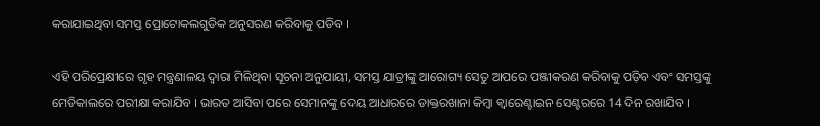କରାଯାଇଥିବା ସମସ୍ତ ପ୍ରୋଟୋକଲଗୁଡିକ ଅନୁସରଣ କରିବାକୁ ପଡିବ ।

ଏହି ପରିପ୍ରେକ୍ଷୀରେ ଗୃହ ମନ୍ତ୍ରଣାଳୟ ଦ୍ବାରା ମିଳିଥିବା ସୂଚନା ଅନୁଯାୟୀ, ସମସ୍ତ ଯାତ୍ରୀଙ୍କୁ ଆରୋଗ୍ୟ ସେତୁ ଆପରେ ପଞ୍ଜୀକରଣ କରିବାକୁ ପଡ଼ିବ ଏବଂ ସମସ୍ତଙ୍କୁ ମେଡିକାଲରେ ପରୀକ୍ଷା କରାଯିବ । ଭାରତ ଆସିବା ପରେ ସେମାନଙ୍କୁ ଦେୟ ଆଧାରରେ ଡାକ୍ତରଖାନା କିମ୍ବା କ୍ବାରେଣ୍ଟାଇନ ସେଣ୍ଟରରେ 14 ଦିନ ରଖାଯିବ ।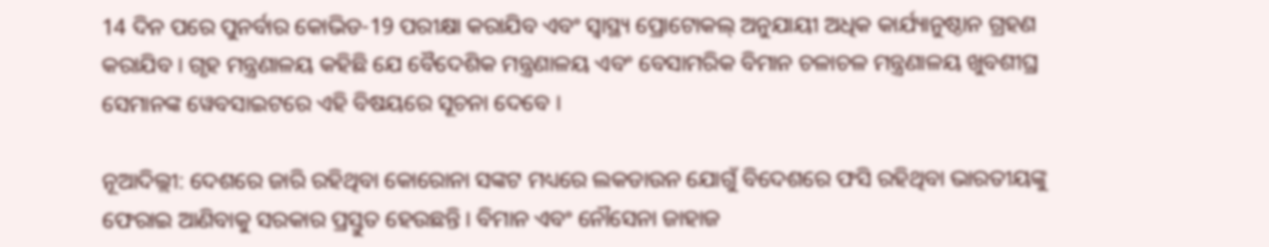14 ଦିନ ପରେ ପୁନର୍ବାର କୋଭିଡ-19 ପରୀକ୍ଷା କରାଯିବ ଏବଂ ସ୍ବାସ୍ଥ୍ୟ ପ୍ରୋଟୋକଲ୍ ଅନୁଯାୟୀ ଅଧିକ କାର୍ଯ୍ୟାନୁଷ୍ଠାନ ଗ୍ରହଣ କରାଯିବ । ଗୃହ ମନ୍ତ୍ରଣାଳୟ କହିଛି ଯେ ବୈଦେଶିକ ମନ୍ତ୍ରଣାଳୟ ଏବଂ ବେସାମରିକ ବିମାନ ଚଳାଚଳ ମନ୍ତ୍ରଣାଳୟ ଖୁବଶୀଘ୍ର ସେମାନଙ୍କ ୱେବସାଇଟରେ ଏହି ବିଷୟରେ ସୂଚନା ଦେବେ ।

ନୂଆଦିଲ୍ଲୀ: ଦେଶରେ ଜାରି ରହିଥିବା କୋରୋନା ସଙ୍କଟ ମଧ୍ୟରେ ଲକଡାଉନ ଯୋଗୁଁ ବିଦେଶରେ ଫସି ରହିଥିବା ଭାରତୀୟଙ୍କୁ ଫେରାଇ ଆଣିବାକୁ ସରକାର ପ୍ରସ୍ତୁତ ହେଉଛନ୍ତି । ବିମାନ ଏବଂ ନୌସେନା ଜାହାଜ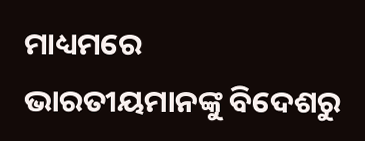ମାଧ୍ୟମରେ ଭାରତୀୟମାନଙ୍କୁ ବିଦେଶରୁ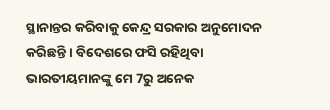ସ୍ଥାନାନ୍ତର କରିବାକୁ କେନ୍ଦ୍ର ସରକାର ଅନୁମୋଦନ କରିଛନ୍ତି । ବିଦେଶରେ ଫସି ରହିଥିବା ଭାରତୀୟମାନଙ୍କୁ ମେ 7ରୁ ଅନେକ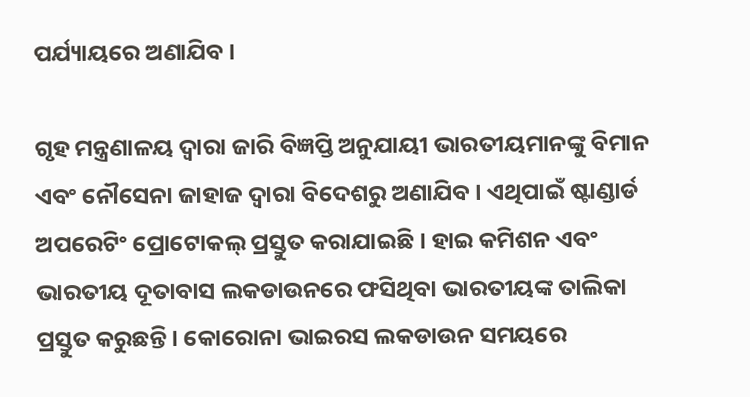ପର୍ଯ୍ୟାୟରେ ଅଣାଯିବ ।

ଗୃହ ମନ୍ତ୍ରଣାଳୟ ଦ୍ବାରା ଜାରି ବିଜ୍ଞପ୍ତି ଅନୁଯାୟୀ ଭାରତୀୟମାନଙ୍କୁ ବିମାନ ଏବଂ ନୌସେନା ଜାହାଜ ଦ୍ବାରା ବିଦେଶରୁ ଅଣାଯିବ । ଏଥିପାଇଁ ଷ୍ଟାଣ୍ଡାର୍ଡ ଅପରେଟିଂ ପ୍ରୋଟୋକଲ୍ ପ୍ରସ୍ତୁତ କରାଯାଇଛି । ହାଇ କମିଶନ ଏବଂ ଭାରତୀୟ ଦୂତାବାସ ଲକଡାଉନରେ ଫସିଥିବା ଭାରତୀୟଙ୍କ ତାଲିକା ପ୍ରସ୍ତୁତ କରୁଛନ୍ତି । କୋରୋନା ଭାଇରସ ଲକଡାଉନ ସମୟରେ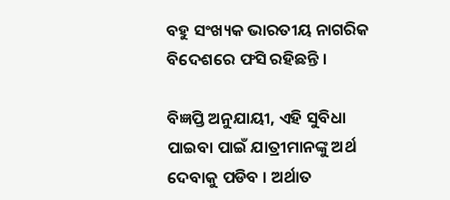ବହୁ ସଂଖ୍ୟକ ଭାରତୀୟ ନାଗରିକ ବିଦେଶରେ ଫସି ରହିଛନ୍ତି ।

ବିଜ୍ଞପ୍ତି ଅନୁଯାୟୀ, ଏହି ସୁବିଧା ପାଇବା ପାଇଁ ଯାତ୍ରୀମାନଙ୍କୁ ଅର୍ଥ ଦେବାକୁ ପଡିବ । ଅର୍ଥାତ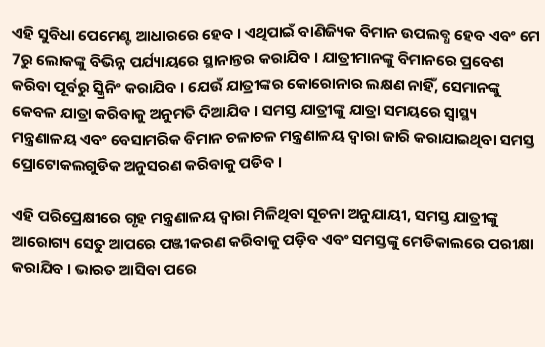ଏହି ସୁବିଧା ପେମେଣ୍ଟ ଆଧାରରେ ହେବ । ଏଥିପାଇଁ ବାଣିଜ୍ୟିକ ବିମାନ ଉପଲବ୍ଧ ହେବ ଏବଂ ମେ 7ରୁ ଲୋକଙ୍କୁ ବିଭିନ୍ନ ପର୍ଯ୍ୟାୟରେ ସ୍ଥାନାନ୍ତର କରାଯିବ । ଯାତ୍ରୀମାନଙ୍କୁ ବିମାନରେ ପ୍ରବେଶ କରିବା ପୂର୍ବରୁ ସ୍କ୍ରିନିଂ କରାଯିବ । ଯେଉଁ ଯାତ୍ରୀଙ୍କର କୋରୋନାର ଲକ୍ଷଣ ନାହିଁ, ସେମାନଙ୍କୁ କେବଳ ଯାତ୍ରା କରିବାକୁ ଅନୁମତି ଦିଆଯିବ । ସମସ୍ତ ଯାତ୍ରୀଙ୍କୁ ଯାତ୍ରା ସମୟରେ ସ୍ବାସ୍ଥ୍ୟ ମନ୍ତ୍ରଣାଳୟ ଏବଂ ବେସାମରିକ ବିମାନ ଚଳାଚଳ ମନ୍ତ୍ରଣାଳୟ ଦ୍ବାରା ଜାରି କରାଯାଇଥିବା ସମସ୍ତ ପ୍ରୋଟୋକଲଗୁଡିକ ଅନୁସରଣ କରିବାକୁ ପଡିବ ।

ଏହି ପରିପ୍ରେକ୍ଷୀରେ ଗୃହ ମନ୍ତ୍ରଣାଳୟ ଦ୍ବାରା ମିଳିଥିବା ସୂଚନା ଅନୁଯାୟୀ, ସମସ୍ତ ଯାତ୍ରୀଙ୍କୁ ଆରୋଗ୍ୟ ସେତୁ ଆପରେ ପଞ୍ଜୀକରଣ କରିବାକୁ ପଡ଼ିବ ଏବଂ ସମସ୍ତଙ୍କୁ ମେଡିକାଲରେ ପରୀକ୍ଷା କରାଯିବ । ଭାରତ ଆସିବା ପରେ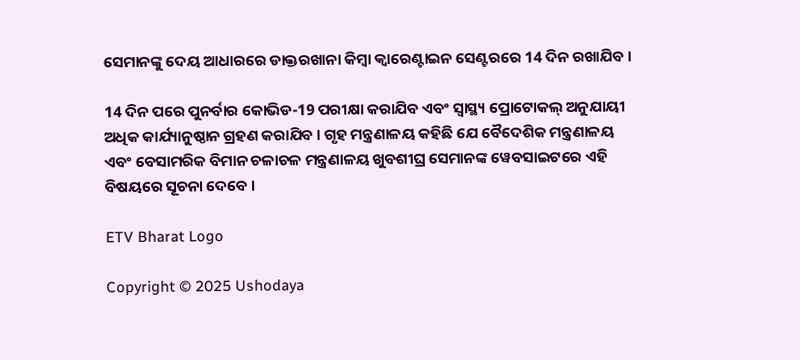ସେମାନଙ୍କୁ ଦେୟ ଆଧାରରେ ଡାକ୍ତରଖାନା କିମ୍ବା କ୍ବାରେଣ୍ଟାଇନ ସେଣ୍ଟରରେ 14 ଦିନ ରଖାଯିବ ।

14 ଦିନ ପରେ ପୁନର୍ବାର କୋଭିଡ-19 ପରୀକ୍ଷା କରାଯିବ ଏବଂ ସ୍ବାସ୍ଥ୍ୟ ପ୍ରୋଟୋକଲ୍ ଅନୁଯାୟୀ ଅଧିକ କାର୍ଯ୍ୟାନୁଷ୍ଠାନ ଗ୍ରହଣ କରାଯିବ । ଗୃହ ମନ୍ତ୍ରଣାଳୟ କହିଛି ଯେ ବୈଦେଶିକ ମନ୍ତ୍ରଣାଳୟ ଏବଂ ବେସାମରିକ ବିମାନ ଚଳାଚଳ ମନ୍ତ୍ରଣାଳୟ ଖୁବଶୀଘ୍ର ସେମାନଙ୍କ ୱେବସାଇଟରେ ଏହି ବିଷୟରେ ସୂଚନା ଦେବେ ।

ETV Bharat Logo

Copyright © 2025 Ushodaya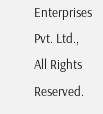Enterprises Pvt. Ltd., All Rights Reserved.